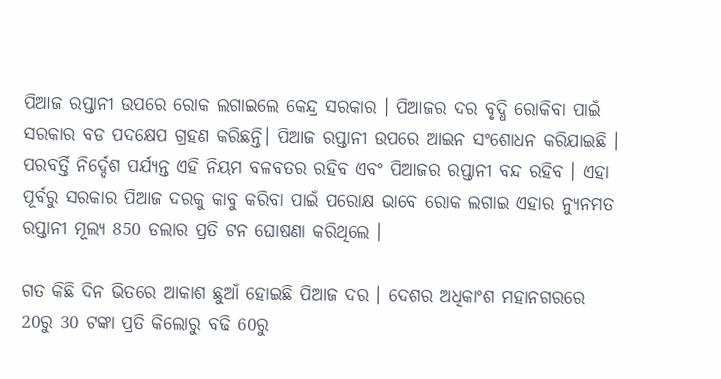ପିଆଜ ରପ୍ତାନୀ ଉପରେ ରୋକ ଲଗାଇଲେ କେନ୍ଦ୍ର ସରକାର । ପିଆଜର ଦର ବୃଦ୍ଧି ରୋକିବା ପାଇଁ ସରକାର ବଡ ପଦକ୍ଷେପ ଗ୍ରହଣ କରିଛନ୍ତି। ପିଆଜ ରପ୍ତାନୀ ଉପରେ ଆଇନ ସଂଶୋଧନ କରିଯାଇଛି । ପରବର୍ତ୍ତି ନିର୍ଦ୍ଦେଶ ପର୍ଯ୍ୟନ୍ତ ଏହି ନିୟମ ବଳବତର ରହିବ ଏବଂ ପିଆଜର ରପ୍ତାନୀ ବନ୍ଦ ରହିବ । ଏହା ପୂର୍ବରୁ ସରକାର ପିଆଜ ଦରକୁ କାବୁ କରିବା ପାଇଁ ପରୋକ୍ଷ ଭାବେ ରୋକ ଲଗାଇ ଏହାର ନ୍ୟୁନମତ ରପ୍ତାନୀ ମୂଲ୍ୟ 850 ଡଲାର ପ୍ରତି ଟନ ଘୋଷଣା କରିଥିଲେ ।

ଗତ କିଛି ଦିନ ଭିତରେ ଆକାଶ ଛୁଆଁ ହୋଇଛି ପିଆଜ ଦର । ଦେଶର ଅଧିକାଂଶ ମହାନଗରରେ 20ରୁ 30 ଟଙ୍କା ପ୍ରତି କିଲୋରୁ ବଢି 60ରୁ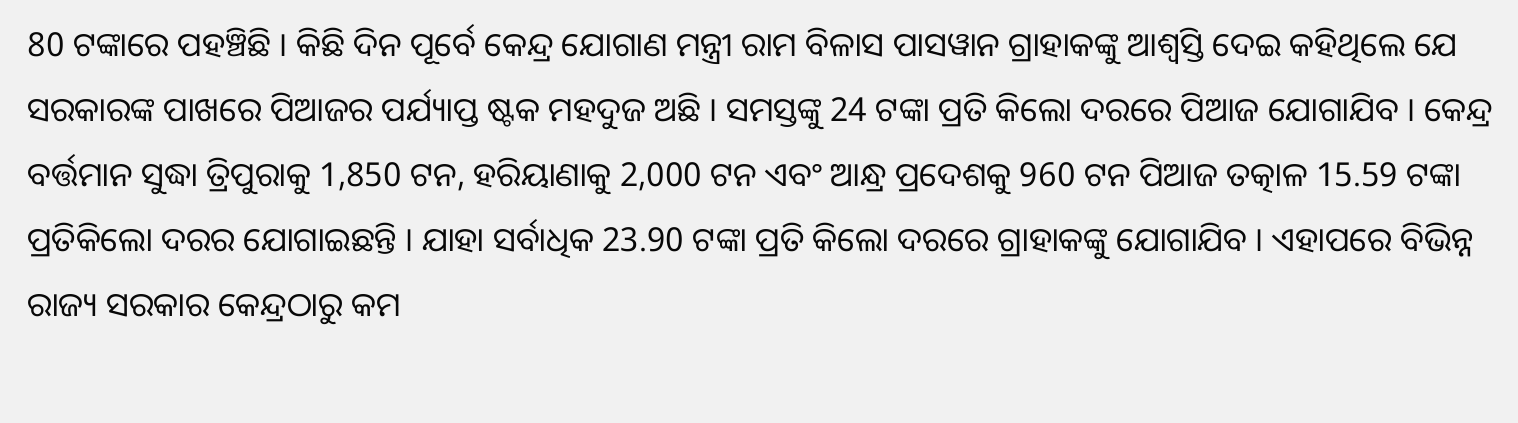80 ଟଙ୍କାରେ ପହଞ୍ଚିଛି । କିଛି ଦିନ ପୂର୍ବେ କେନ୍ଦ୍ର ଯୋଗାଣ ମନ୍ତ୍ରୀ ରାମ ବିଳାସ ପାସୱାନ ଗ୍ରାହାକଙ୍କୁ ଆଶ୍ୱସ୍ତି ଦେଇ କହିଥିଲେ ଯେ ସରକାରଙ୍କ ପାଖରେ ପିଆଜର ପର୍ଯ୍ୟାପ୍ତ ଷ୍ଟକ ମହଦୁଜ ଅଛି । ସମସ୍ତଙ୍କୁ 24 ଟଙ୍କା ପ୍ରତି କିଲୋ ଦରରେ ପିଆଜ ଯୋଗାଯିବ । କେନ୍ଦ୍ର ବର୍ତ୍ତମାନ ସୁଦ୍ଧା ତ୍ରିପୁରାକୁ 1,850 ଟନ, ହରିୟାଣାକୁ 2,000 ଟନ ଏବଂ ଆନ୍ଧ୍ର ପ୍ରଦେଶକୁ 960 ଟନ ପିଆଜ ତତ୍କାଳ 15.59 ଟଙ୍କା ପ୍ରତିକିଲୋ ଦରର ଯୋଗାଇଛନ୍ତି । ଯାହା ସର୍ବାଧିକ 23.90 ଟଙ୍କା ପ୍ରତି କିଲୋ ଦରରେ ଗ୍ରାହାକଙ୍କୁ ଯୋଗାଯିବ । ଏହାପରେ ବିଭିନ୍ନ ରାଜ୍ୟ ସରକାର କେନ୍ଦ୍ରଠାରୁ କମ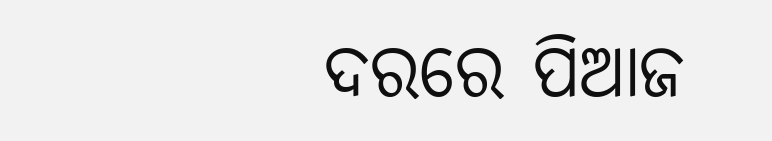ଦରରେ ପିଆଜ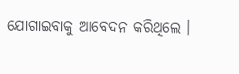ଯୋଗାଇବାକୁ ଆବେଦନ କରିଥିଲେ ।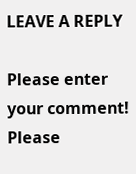LEAVE A REPLY

Please enter your comment!
Please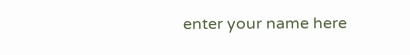enter your name here